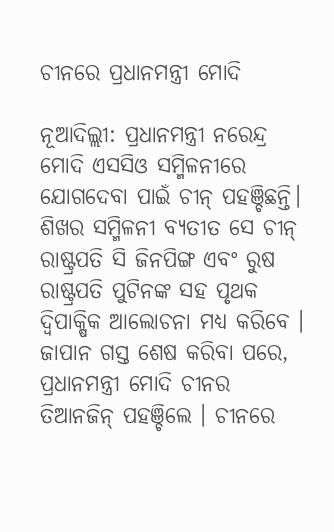ଚୀନରେ ପ୍ରଧାନମନ୍ତ୍ରୀ ମୋଦି

ନୂଆଦିଲ୍ଲୀ: ପ୍ରଧାନମନ୍ତ୍ରୀ ନରେନ୍ଦ୍ର ମୋଦି ଏସସିଓ ସମ୍ମିଳନୀରେ ଯୋଗଦେବା ପାଇଁ ଚୀନ୍ ପହଞ୍ଚିଛନ୍ତି। ଶିଖର ସମ୍ମିଳନୀ ବ୍ୟତୀତ ସେ ଚୀନ୍ ରାଷ୍ଟ୍ରପତି ସି ଜିନପିଙ୍ଗ ଏବଂ ରୁଷ ରାଷ୍ଟ୍ରପତି ପୁଟିନଙ୍କ ସହ ପୃଥକ ଦ୍ୱିପାକ୍ଷିକ ଆଲୋଚନା ମଧ୍ୟ କରିବେ । ଜାପାନ ଗସ୍ତ ଶେଷ କରିବା ପରେ, ପ୍ରଧାନମନ୍ତ୍ରୀ ମୋଦି ଚୀନର ତିଆନଜିନ୍ ପହଞ୍ଚିଲେ । ଚୀନରେ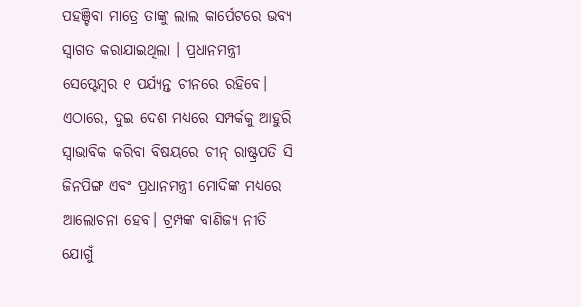ପହଞ୍ଚିବା ମାତ୍ରେ ତାଙ୍କୁ ଲାଲ କାର୍ପେଟରେ ଭବ୍ୟ ସ୍ୱାଗତ କରାଯାଇଥିଲା । ପ୍ରଧାନମନ୍ତ୍ରୀ ସେପ୍ଟେମ୍ବର ୧ ପର୍ଯ୍ୟନ୍ତ ଚୀନରେ ରହିବେ। ଏଠାରେ, ଦୁଇ ଦେଶ ମଧ୍ୟରେ ସମ୍ପର୍କକୁ ଆହୁରି ସ୍ୱାଭାବିକ କରିବା ବିଷୟରେ ଚୀନ୍ ରାଷ୍ଟ୍ରପତି ସି ଜିନପିଙ୍ଗ ଏବଂ ପ୍ରଧାନମନ୍ତ୍ରୀ ମୋଦିଙ୍କ ମଧ୍ୟରେ ଆଲୋଚନା ହେବ। ଟ୍ରମ୍ପଙ୍କ ବାଣିଜ୍ୟ ନୀତି ଯୋଗୁଁ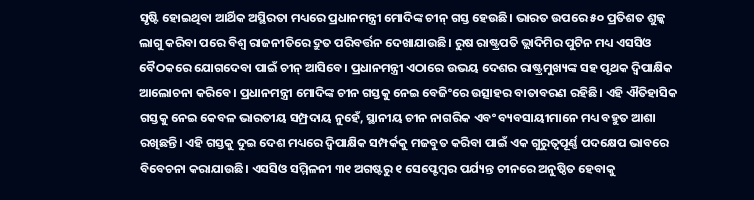ସୃଷ୍ଟି ହୋଇଥିବା ଆର୍ଥିକ ଅସ୍ଥିରତା ମଧ୍ୟରେ ପ୍ରଧାନମନ୍ତ୍ରୀ ମୋଦିଙ୍କ ଚୀନ୍ ଗସ୍ତ ହେଉଛି। ଭାରତ ଉପରେ ୫୦ ପ୍ରତିଶତ ଶୁଳ୍କ ଲାଗୁ କରିବା ପରେ ବିଶ୍ୱ ରାଜନୀତିରେ ଦ୍ରୁତ ପରିବର୍ତ୍ତନ ଦେଖାଯାଉଛି। ରୁଷ ରାଷ୍ଟ୍ରପତି ଭ୍ଲାଦିମିର ପୁଟିନ ମଧ୍ୟ ଏସସିଓ ବୈଠକରେ ଯୋଗଦେବା ପାଇଁ ଚୀନ୍ ଆସିବେ। ପ୍ରଧାନମନ୍ତ୍ରୀ ଏଠାରେ ଉଭୟ ଦେଶର ରାଷ୍ଟ୍ରମୁଖ୍ୟଙ୍କ ସହ ପୃଥକ ଦ୍ୱିପାକ୍ଷିକ ଆଲୋଚନା କରିବେ। ପ୍ରଧାନମନ୍ତ୍ରୀ ମୋଦିଙ୍କ ଚୀନ ଗସ୍ତକୁ ନେଇ ବେଜିଂରେ ଉତ୍ସାହର ବାତାବରଣ ରହିଛି। ଏହି ଐତିହାସିକ ଗସ୍ତକୁ ନେଇ କେବଳ ଭାରତୀୟ ସମ୍ପ୍ରଦାୟ ନୁହେଁ, ସ୍ଥାନୀୟ ଚୀନ ନାଗରିକ ଏବଂ ବ୍ୟବସାୟୀମାନେ ମଧ୍ୟ ବହୁତ ଆଶା ରଖିଛନ୍ତି। ଏହି ଗସ୍ତକୁ ଦୁଇ ଦେଶ ମଧ୍ୟରେ ଦ୍ୱିପାକ୍ଷିକ ସମ୍ପର୍କକୁ ମଜବୁତ କରିବା ପାଇଁ ଏକ ଗୁରୁତ୍ୱପୂର୍ଣ୍ଣ ପଦକ୍ଷେପ ଭାବରେ ବିବେଚନା କରାଯାଉଛି। ଏସସିଓ ସମ୍ମିଳନୀ ୩୧ ଅଗଷ୍ଟରୁ ୧ ସେପ୍ଟେମ୍ବର ପର୍ଯ୍ୟନ୍ତ ଚୀନରେ ଅନୁଷ୍ଠିତ ହେବାକୁ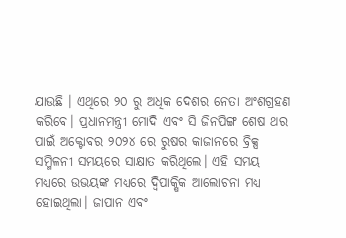ଯାଉଛି । ଏଥିରେ ୨୦ ରୁ ଅଧିକ ଦେଶର ନେତା ଅଂଶଗ୍ରହଣ କରିବେ। ପ୍ରଧାନମନ୍ତ୍ରୀ ମୋଦି ଏବଂ ସି ଜିନପିଙ୍ଗ ଶେଷ ଥର ପାଇଁ ଅକ୍ଟୋବର ୨୦୨୪ ରେ ରୁଷର କାଜାନରେ ବ୍ରିକ୍ସ ସମ୍ମିଳନୀ ସମୟରେ ସାକ୍ଷାତ କରିଥିଲେ। ଏହି ସମୟ ମଧ୍ୟରେ ଉଭୟଙ୍କ ମଧ୍ୟରେ ଦ୍ୱିପାକ୍ଷିକ ଆଲୋଚନା ମଧ୍ୟ ହୋଇଥିଲା। ଜାପାନ ଏବଂ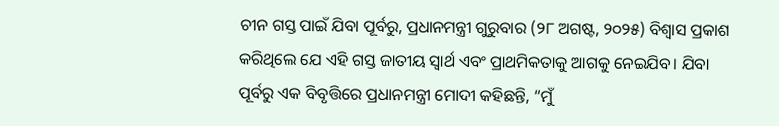ଚୀନ ଗସ୍ତ ପାଇଁ ଯିବା ପୂର୍ବରୁ, ପ୍ରଧାନମନ୍ତ୍ରୀ ଗୁରୁବାର (୨୮ ଅଗଷ୍ଟ, ୨୦୨୫) ବିଶ୍ୱାସ ପ୍ରକାଶ କରିଥିଲେ ଯେ ଏହି ଗସ୍ତ ଜାତୀୟ ସ୍ୱାର୍ଥ ଏବଂ ପ୍ରାଥମିକତାକୁ ଆଗକୁ ନେଇଯିବ। ଯିବା ପୂର୍ବରୁ ଏକ ବିବୃତ୍ତିରେ ପ୍ରଧାନମନ୍ତ୍ରୀ ମୋଦୀ କହିଛନ୍ତି, “ମୁଁ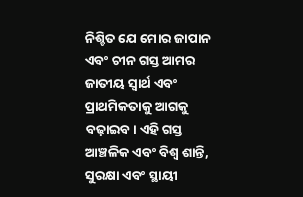ନିଶ୍ଚିତ ଯେ ମୋର ଜାପାନ ଏବଂ ଚୀନ ଗସ୍ତ ଆମର ଜାତୀୟ ସ୍ୱାର୍ଥ ଏବଂ ପ୍ରାଥମିକତାକୁ ଆଗକୁ ବଢ଼ାଇବ। ଏହି ଗସ୍ତ ଆଞ୍ଚଳିକ ଏବଂ ବିଶ୍ୱ ଶାନ୍ତି, ସୁରକ୍ଷା ଏବଂ ସ୍ଥାୟୀ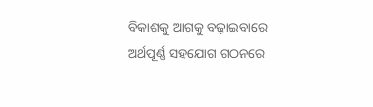ବିକାଶକୁ ଆଗକୁ ବଢ଼ାଇବାରେ ଅର୍ଥପୂର୍ଣ୍ଣ ସହଯୋଗ ଗଠନରେ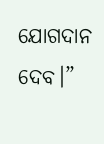ଯୋଗଦାନ ଦେବ।”